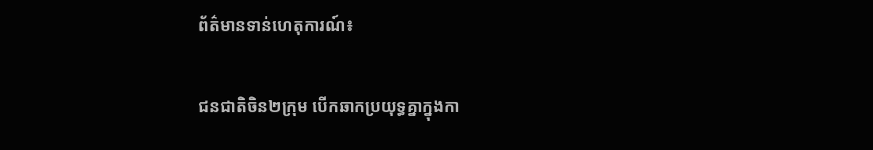ព័ត៌មានទាន់ហេតុការណ៍៖

ជនជាតិចិន២ក្រុម បើកឆាកប្រយុទ្ធគ្នាក្នុងកា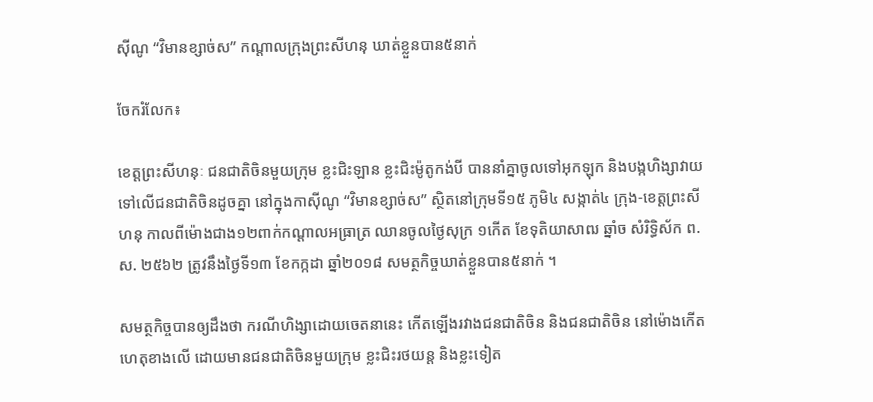ស៊ីណូ “វិមានខ្សាច់ស” កណ្ដាលក្រុងព្រះសីហនុ ឃាត់ខ្លួនបាន៥នាក់

ចែករំលែក៖

ខេត្តព្រះសីហនុៈ ជនជាតិចិនមួយក្រុម ខ្លះជិះឡាន ខ្លះជិះម៉ូតូកង់បី បាននាំគ្នាចូលទៅអុកឡុក និងបង្កហិង្សាវាយទៅលើជនជាតិចិនដូចគ្នា នៅក្នុងកាស៊ីណូ “វិមានខ្សាច់ស” ស្ថិតនៅក្រុមទី១៥ ភូមិ៤ សង្កាត់៤ ក្រុង-ខេត្តព្រះសីហនុ កាលពីម៉ោងជាង១២ពាក់កណ្តាលអធ្រាត្រ ឈានចូលថ្ងៃសុក្រ ១កើត ខែទុតិយាសាឍ ឆ្នាំច សំរិទ្ធិស័ក ព.ស. ២៥៦២ ត្រូវនឹងថ្ងៃទី១៣ ខែកក្កដា ឆ្នាំ២០១៨ សមត្ថកិច្ចឃាត់ខ្លួនបាន៥នាក់ ។

សមត្ថកិច្ចបានឲ្យដឹងថា ករណីហិង្សាដោយចេតនានេះ កើតឡើងរវាងជនជាតិចិន និងជនជាតិចិន នៅម៉ោងកើតហេតុខាងលើ ដោយមានជនជាតិចិនមួយក្រុម ខ្លះជិះរថយន្ត និងខ្លះទៀត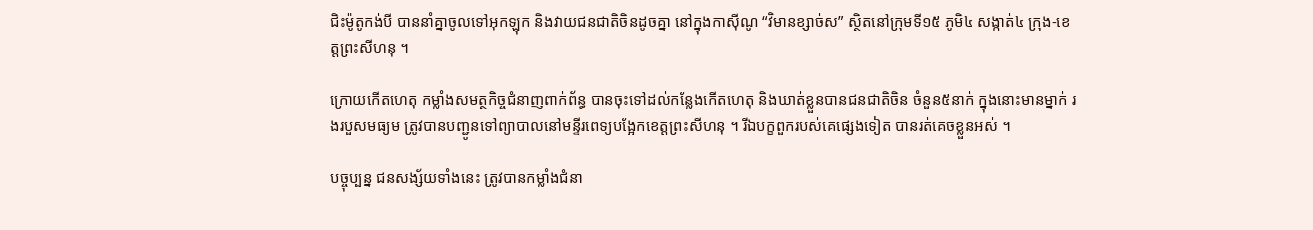ជិះម៉ូតូកង់បី បាននាំគ្នាចូលទៅអុកឡុក និងវាយជនជាតិចិនដូចគ្នា នៅក្នុងកាស៊ីណូ “វិមានខ្សាច់ស” ស្ថិតនៅក្រុមទី១៥ ភូមិ៤ សង្កាត់៤ ក្រុង-ខេត្តព្រះសីហនុ ។

ក្រោយកើតហេតុ កម្លាំងសមត្ថកិច្ចជំនាញពាក់ព័ន្ធ បានចុះទៅដល់កន្លែងកើតហេតុ និងឃាត់ខ្លួនបានជនជាតិចិន ចំនួន៥នាក់ ក្នុងនោះមានម្នាក់ រងរបួសមធ្យម ត្រូវបានបញ្ជូនទៅព្យាបាលនៅមន្ទីរពេទ្យបង្អែកខេត្តព្រះសីហនុ ។ រីឯបក្ខពួករបស់គេផ្សេងទៀត បានរត់គេចខ្លួនអស់ ។

បច្ចុប្បន្ន ជនសង្ស័យទាំងនេះ ត្រូវបានកម្លាំងជំនា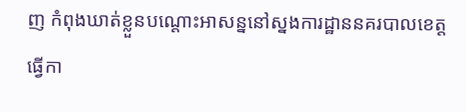ញ កំពុងឃាត់ខ្លួនបណ្តោះអាសន្ននៅស្នងការដ្ឋាននគរបាលខេត្ត ធ្វើកា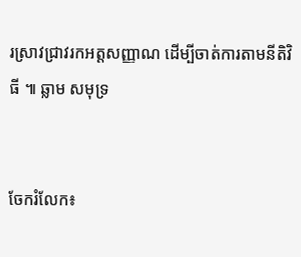រស្រាវជ្រាវរកអត្តសញ្ញាណ ដើម្បីចាត់ការតាមនីតិវិធី ៕ ឆ្លាម សមុទ្រ


ចែករំលែក៖